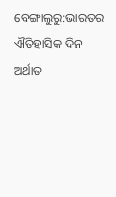ବେଙ୍ଗାଲୁରୁ:ଭାରତର ଐତିହାସିକ ଦିନ ଅର୍ଥାତ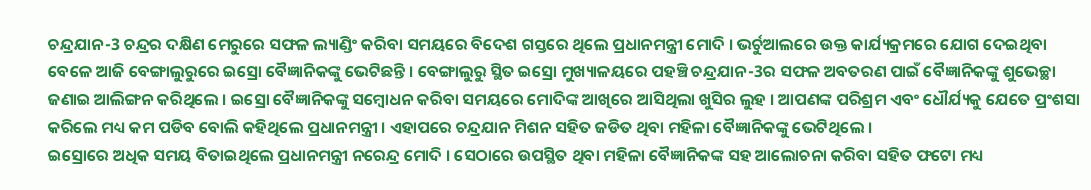ଚନ୍ଦ୍ରଯାନ-3 ଚନ୍ଦ୍ରର ଦକ୍ଷିଣ ମେରୁରେ ସଫଳ ଲ୍ୟାଣ୍ଡିଂ କରିବା ସମୟରେ ବିଦେଶ ଗସ୍ତରେ ଥିଲେ ପ୍ରଧାନମନ୍ତ୍ରୀ ମୋଦି । ଭର୍ଚୁଆଲରେ ଉକ୍ତ କାର୍ଯ୍ୟକ୍ରମରେ ଯୋଗ ଦେଇଥିବା ବେଳେ ଆଜି ବେଙ୍ଗାଲୁରୁରେ ଇସ୍ରୋ ବୈଜ୍ଞାନିକଙ୍କୁ ଭେଟିଛନ୍ତି । ବେଙ୍ଗାଲୁରୁ ସ୍ଥିତ ଇସ୍ରୋ ମୁଖ୍ୟାଳୟରେ ପହଞ୍ଚି ଚନ୍ଦ୍ରଯାନ-3ର ସଫଳ ଅବତରଣ ପାଇଁ ବୈଜ୍ଞାନିକଙ୍କୁ ଶୁଭେଚ୍ଛା ଜଣାଇ ଆଲିଙ୍ଗନ କରିଥିଲେ । ଇସ୍ରୋ ବୈଜ୍ଞାନିକଙ୍କୁ ସମ୍ବୋଧନ କରିବା ସମୟରେ ମୋଦିଙ୍କ ଆଖିରେ ଆସିଥିଲା ଖୁସିର ଲୁହ । ଆପଣଙ୍କ ପରିଶ୍ରମ ଏବଂ ଧୌର୍ଯ୍ୟକୁ ଯେତେ ପ୍ରଂଶସା କରିଲେ ମଧ୍ୟ କମ ପଡିବ ବୋଲି କହିଥିଲେ ପ୍ରଧାନମନ୍ତ୍ରୀ । ଏହାପରେ ଚନ୍ଦ୍ରଯାନ ମିଶନ ସହିତ ଜଡିତ ଥିବା ମହିଳା ବୈଜ୍ଞାନିକଙ୍କୁ ଭେଟିଥିଲେ ।
ଇସ୍ରୋରେ ଅଧିକ ସମୟ ବିତାଇଥିଲେ ପ୍ରଧାନମନ୍ତ୍ରୀ ନରେନ୍ଦ୍ର ମୋଦି । ସେଠାରେ ଉପସ୍ଥିତ ଥିବା ମହିଳା ବୈଜ୍ଞାନିକଙ୍କ ସହ ଆଲୋଚନା କରିବା ସହିତ ଫଟୋ ମଧ୍ୟ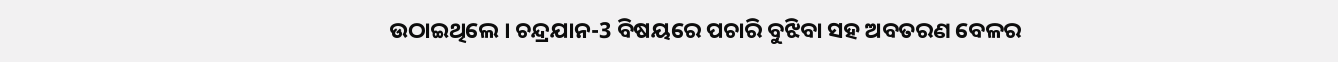ଉଠାଇଥିଲେ । ଚନ୍ଦ୍ରଯାନ-3 ବିଷୟରେ ପଚାରି ବୁଝିବା ସହ ଅବତରଣ ବେଳର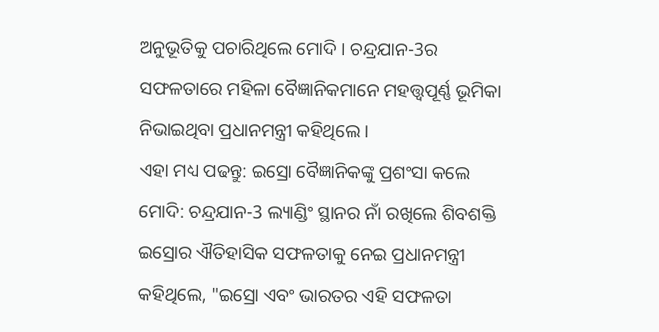ଅନୁଭୂତିକୁ ପଚାରିଥିଲେ ମୋଦି । ଚନ୍ଦ୍ରଯାନ-3ର ସଫଳତାରେ ମହିଳା ବୈଜ୍ଞାନିକମାନେ ମହତ୍ତ୍ବପୂର୍ଣ୍ଣ ଭୂମିକା ନିଭାଇଥିବା ପ୍ରଧାନମନ୍ତ୍ରୀ କହିଥିଲେ ।
ଏହା ମଧ୍ୟ ପଢନ୍ତୁ: ଇସ୍ରୋ ବୈଜ୍ଞାନିକଙ୍କୁ ପ୍ରଶଂସା କଲେ ମୋଦି: ଚନ୍ଦ୍ରଯାନ-3 ଲ୍ୟାଣ୍ଡିଂ ସ୍ଥାନର ନାଁ ରଖିଲେ ଶିବଶକ୍ତି
ଇସ୍ରୋର ଐତିହାସିକ ସଫଳତାକୁ ନେଇ ପ୍ରଧାନମନ୍ତ୍ରୀ କହିଥିଲେ, "ଇସ୍ରୋ ଏବଂ ଭାରତର ଏହି ସଫଳତା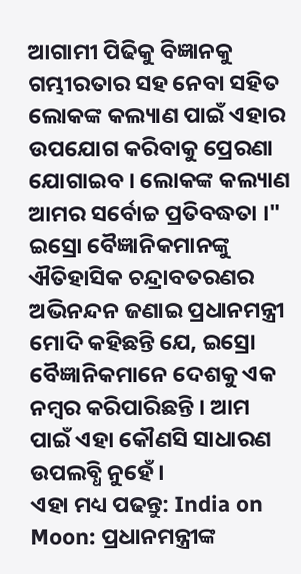ଆଗାମୀ ପିଢିକୁ ବିଜ୍ଞାନକୁ ଗମ୍ଭୀରତାର ସହ ନେବା ସହିତ ଲୋକଙ୍କ କଲ୍ୟାଣ ପାଇଁ ଏହାର ଉପଯୋଗ କରିବାକୁ ପ୍ରେରଣା ଯୋଗାଇବ । ଲୋକଙ୍କ କଲ୍ୟାଣ ଆମର ସର୍ବୋଚ୍ଚ ପ୍ରତିବଦ୍ଧତା ।" ଇସ୍ରୋ ବୈଜ୍ଞାନିକମାନଙ୍କୁ ଐତିହାସିକ ଚନ୍ଦ୍ରାବତରଣର ଅଭିନନ୍ଦନ ଜଣାଇ ପ୍ରଧାନମନ୍ତ୍ରୀ ମୋଦି କହିଛନ୍ତି ଯେ, ଇସ୍ରୋ ବୈଜ୍ଞାନିକମାନେ ଦେଶକୁ ଏକ ନମ୍ବର କରିପାରିଛନ୍ତି । ଆମ ପାଇଁ ଏହା କୌଣସି ସାଧାରଣ ଉପଲବ୍ଧି ନୁହେଁ ।
ଏହା ମଧ୍ୟ ପଢନ୍ତୁ: India on Moon: ପ୍ରଧାନମନ୍ତ୍ରୀଙ୍କ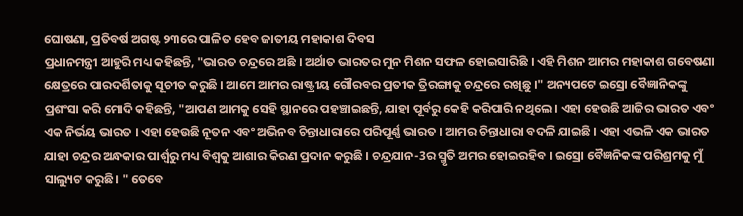ଘୋଷଣା, ପ୍ରତିବର୍ଷ ଅଗଷ୍ଟ ୨୩ରେ ପାଳିତ ହେବ ଜାତୀୟ ମହାକାଶ ଦିବସ
ପ୍ରଧାନମନ୍ତ୍ରୀ ଆହୁରି ମଧ୍ୟ କହିଛନ୍ତି, "ଭାରତ ଚନ୍ଦ୍ରରେ ଅଛି । ଅର୍ଥାତ ଭାରତର ମୁନ ମିଶନ ସଫଳ ହୋଇସାରିଛି । ଏହି ମିଶନ ଆମର ମହାକାଶ ଗବେଷଣା କ୍ଷେତ୍ରରେ ପାରଦର୍ଶିତାକୁ ସୂଚୀତ କରୁଛି । ଆମେ ଆମର ରାଷ୍ଟ୍ରୀୟ ଗୌରବର ପ୍ରତୀକ ତ୍ରିରଙ୍ଗାକୁ ଚନ୍ଦ୍ରରେ ରଖିଛୁ ।" ଅନ୍ୟପଟେ ଇସ୍ରୋ ବୈଜ୍ଞାନିକଙ୍କୁ ପ୍ରଶଂସା କରି ମୋଦି କହିଛନ୍ତି, "ଆପଣ ଆମକୁ ସେହି ସ୍ଥାନରେ ପହଞ୍ଚାଇଛନ୍ତି, ଯାହା ପୂର୍ବରୁ କେହି କରିପାରି ନଥିଲେ । ଏହା ହେଉଛି ଆଜିର ଭାରତ ଏବଂ ଏକ ନିର୍ଭୟ ଭାରତ । ଏହା ହେଉଛି ନୂତନ ଏବଂ ଅଭିନବ ଚିନ୍ତାଧାରାରେ ପରିପୂର୍ଣ୍ଣ ଭାରତ । ଆମର ଚିନ୍ତାଧାରା ବଦଳି ଯାଇଛି । ଏହା ଏଭଳି ଏକ ଭାରତ ଯାହା ଚନ୍ଦ୍ରର ଅନ୍ଧକାର ପାର୍ଶ୍ୱରୁ ମଧ୍ୟ ବିଶ୍ୱକୁ ଆଶାର କିରଣ ପ୍ରଦାନ କରୁଛି । ଚନ୍ଦ୍ରଯାନ-3ର ସ୍ମୃତି ଅମର ହୋଇରହିବ । ଇସ୍ରୋ ବୈଜ୍ଞନିକଙ୍କ ପରିଶ୍ରମକୁ ମୁଁ ସାଲ୍ୟୁଟ କରୁଛି। " ତେବେ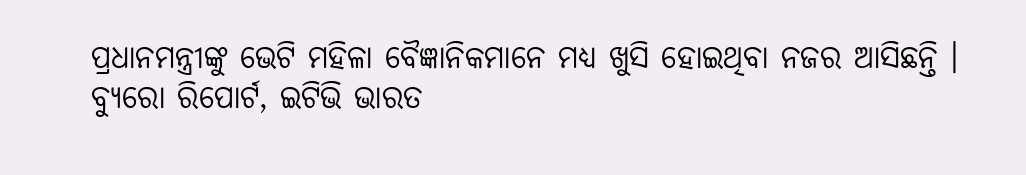ପ୍ରଧାନମନ୍ତ୍ରୀଙ୍କୁ ଭେଟି ମହିଳା ବୈଜ୍ଞାନିକମାନେ ମଧ୍ୟ ଖୁସି ହୋଇଥିବା ନଜର ଆସିଛନ୍ତି ।
ବ୍ୟୁରୋ ରିପୋର୍ଟ, ଇଟିଭି ଭାରତ